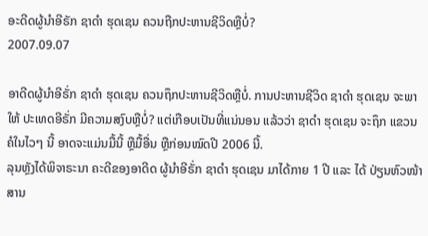ອະດີດຜູ້ນຳອີຣັກ ຊາດຳ ຮຸດເຊນ ຄວນຖືກປະຫານຊີວິດຫຼືບໍ່?
2007.09.07

ອາດີດຜູ້ນຳອີຣັ່ກ ຊາດຳ ຮຸດເຊນ ຄວນຖຶກປະຫານຊີວິດຫຼືບໍ່. ການປະຫານຊີວິດ ຊາດຳ ຮຸດເຊນ ຈະພາໃຫ້ ປະເທດອີຣັ່ກ ມີຄວາມສງົບຫຼືບໍ່? ແຕ່ເກືອບເປັນທີ່ແນ່ນອນ ແລ້ວວ່າ ຊາດຳ ຮຸດເຊນ ຈະຖຶກ ແຂວນຄໍໃນໄວໆ ນີ້ ອາດຈະແມ່ນມື້ນີ້ ຫຼືມື້ອື່ນ ຫຼືກ່ອນໝົດປີ 2006 ນີ້.
ລຸນຫຼັງໄດ້ພິຈາຣະນາ ຄະດີຂອງອາດີດ ຜູ້ນຳອີຣັ່ກ ຊາດຳ ຮຸດເຊນ ມາໄດ້ກາຍ 1 ປີ ແລະ ໄດ້ ປ່ຽນຫົວໜ້າສານ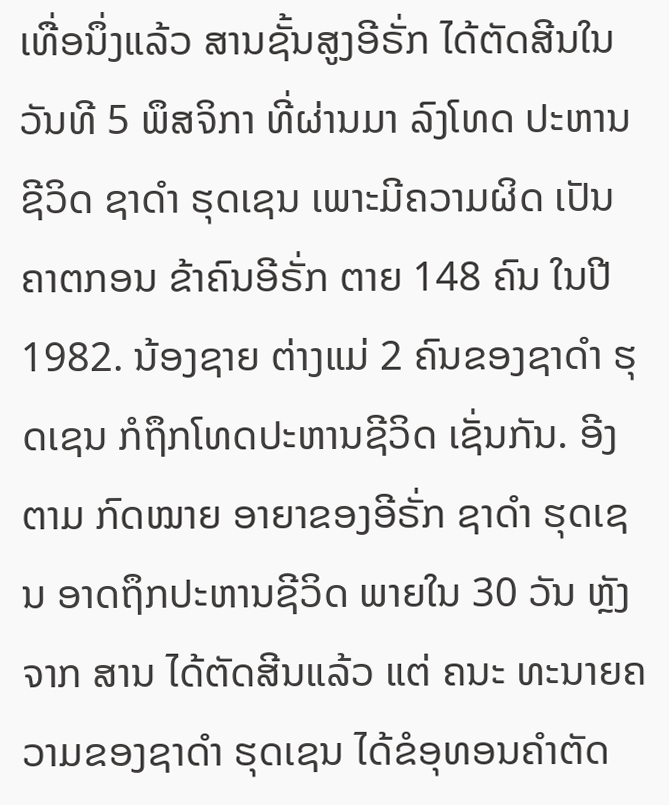ເທື່ອນຶ່ງແລ້ວ ສານຊັ້ນສູງອີຣັ່ກ ໄດ້ຕັດສີນໃນວັນທີ 5 ພຶສຈິກາ ທີ່ຜ່ານມາ ລົງໂທດ ປະຫານ ຊີວິດ ຊາດຳ ຮຸດເຊນ ເພາະມີຄວາມຜິດ ເປັນຄາຕກອນ ຂ້າຄົນອີຣັ່ກ ຕາຍ 148 ຄົນ ໃນປີ 1982. ນ້ອງຊາຍ ຕ່າງແມ່ 2 ຄົນຂອງຊາດຳ ຮຸດເຊນ ກໍຖຶກໂທດປະຫານຊີວິດ ເຊັ່ນກັນ. ອີງຕາມ ກົດໝາຍ ອາຍາຂອງອີຣັ່ກ ຊາດຳ ຮຸດເຊນ ອາດຖຶກປະຫານຊີວິດ ພາຍໃນ 30 ວັນ ຫຼັງຈາກ ສານ ໄດ້ຕັດສີນແລ້ວ ແຕ່ ຄນະ ທະນາຍຄວາມຂອງຊາດຳ ຮຸດເຊນ ໄດ້ຂໍອຸທອນຄຳຕັດ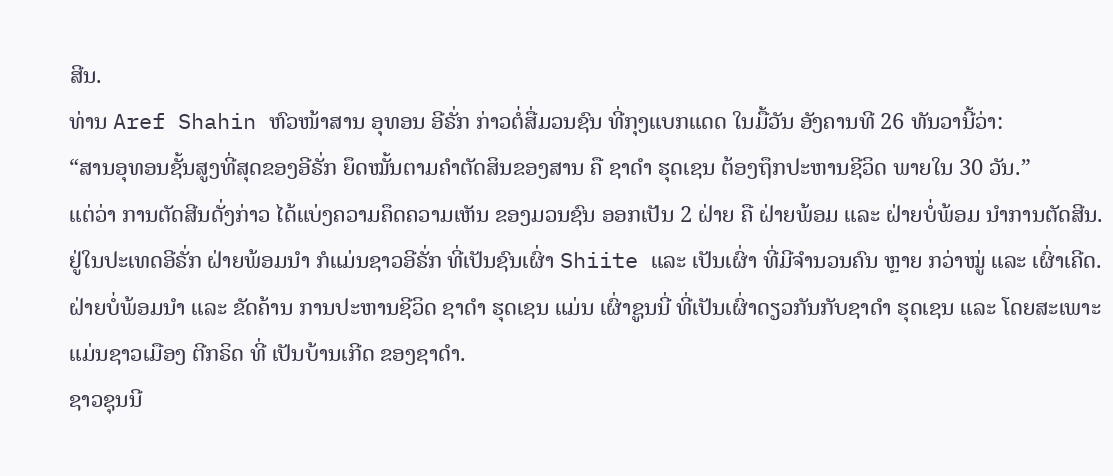ສີນ.
ທ່ານ Aref Shahin ຫົວໜ້າສານ ອຸທອນ ອີຣັ່ກ ກ່າວຕໍ່ສື່ມວນຊົນ ທີ່ກຸງແບກແດດ ໃນມື້ວັນ ອັງຄານທີ 26 ທັນວານີ້ວ່າ:
“ສານອຸທອນຊັ້ນສູງທີ່ສຸດຂອງອີຣັ່ກ ຍຶດໝັ້ນຕາມຄຳຕັດສິນຂອງສານ ຄື ຊາດຳ ຮຸດເຊນ ຕ້ອງຖຶກປະຫານຊີວິດ ພາຍໃນ 30 ວັນ.”
ແຕ່ວ່າ ການຕັດສີນດັ່ງກ່າວ ໄດ້ແບ່ງຄວາມຄຶດຄວາມເຫັນ ຂອງມວນຊົນ ອອກເປັນ 2 ຝ່າຍ ຄື ຝ່າຍພ້ອມ ແລະ ຝ່າຍບໍ່ພ້ອມ ນຳການຕັດສີນ.
ຢູ່ໃນປະເທດອີຣັ່ກ ຝ່າຍພ້ອມນຳ ກໍແມ່ນຊາວອີຣັ່ກ ທີ່ເປັນຊົນເຜົ່າ Shiite ແລະ ເປັນເຜົ່າ ທີ່ມີຈຳນວນຄົນ ຫຼາຍ ກວ່າໝູ່ ແລະ ເຜົ່າເຄີດ. ຝ່າຍບໍ່ພ້ອມນຳ ແລະ ຂັດຄ້ານ ການປະຫານຊີວິດ ຊາດຳ ຮຸດເຊນ ແມ່ນ ເຜົ່າຊູນນີ່ ທີ່ເປັນເຜົ່າດຽວກັນກັບຊາດຳ ຮຸດເຊນ ແລະ ໂດຍສະເພາະ ແມ່ນຊາວເມືອງ ຕີກຣິດ ທີ່ ເປັນບ້ານເກີດ ຂອງຊາດຳ.
ຊາວຊຸນນີ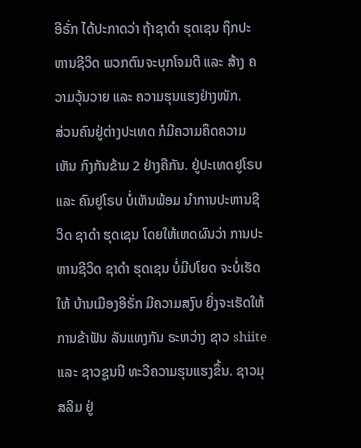ອີຣັ່ກ ໄດ້ປະກາດວ່າ ຖ້າຊາດຳ ຮຸດເຊນ ຖຶກປະຫານຊີວິດ ພວກຕົນຈະບຸກໂຈມຕີ ແລະ ສ້າງ ຄວາມວຸ້ນວາຍ ແລະ ຄວາມຮຸນແຮງຢ່າງໜັກ.
ສ່ວນຄົນຢູ່ຕ່າງປະເທດ ກໍມີຄວາມຄຶດຄວາມເຫັນ ກົງກັນຂ້າມ 2 ຢ່າງຄືກັນ. ຢູ່ປະເທດຢູໂຣບ ແລະ ຄົນຢູໂຣບ ບໍ່ເຫັນພ້ອມ ນຳການປະຫານຊີວິດ ຊາດຳ ຮຸດເຊນ ໂດຍໃຫ້ເຫດຜົນວ່າ ການປະຫານຊີວິດ ຊາດຳ ຮຸດເຊນ ບໍ່ມີປໂຍດ ຈະບໍ່ເຮັດໃຫ້ ບ້ານເມືອງອີຣັ່ກ ມີຄວາມສງົບ ຍິ່ງຈະເຮັດໃຫ້ ການຂ້າຟັນ ລັນແທງກັນ ຣະຫວ່າງ ຊາວ shiite ແລະ ຊາວຊູນນີ ທະວີຄວາມຮຸນແຮງຂຶ້ນ. ຊາວມຸສລິມ ຢູ່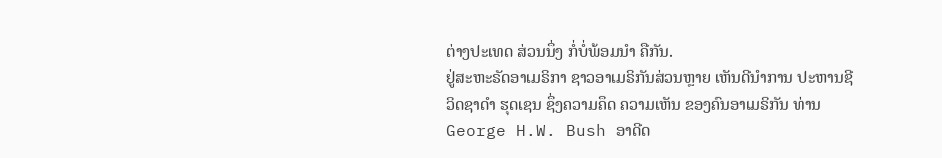ຕ່າງປະເທດ ສ່ວນນຶ່ງ ກໍ່ບໍ່ພ້ອມນຳ ຄືກັນ.
ຢູ່ສະຫະຣັດອາເມຣິກາ ຊາວອາເມຣິກັນສ່ວນຫຼາຍ ເຫັນດີນຳການ ປະຫານຊີວິດຊາດຳ ຮຸດເຊນ ຊຶ່ງຄວາມຄຶດ ຄວາມເຫັນ ຂອງຄົນອາເມຣິກັນ ທ່ານ George H.W. Bush ອາດີດ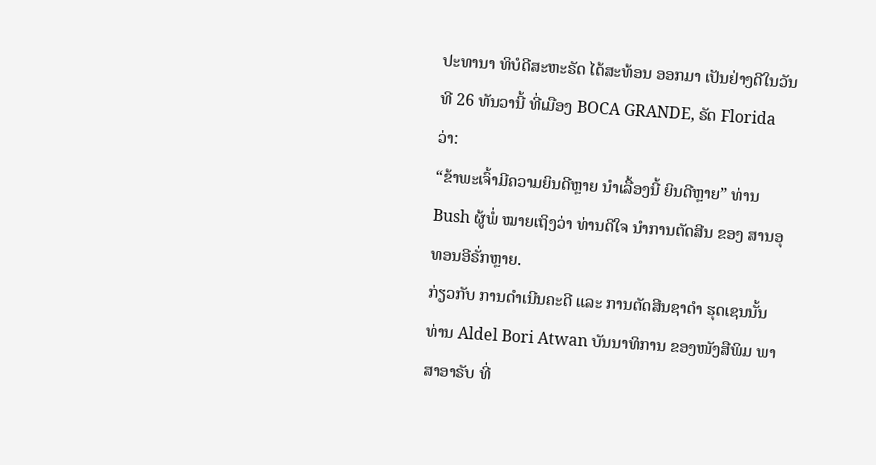ປະທານາ ທິບໍດີສະຫະຣັດ ໄດ້ສະທ້ອນ ອອກມາ ເປັນຢ່າງດີໃນວັນທີ 26 ທັນວານີ້ ທີ່ເມືອງ BOCA GRANDE, ຣັດ Florida ວ່າ:
“ຂ້າພະເຈົ້າມີຄວາມຍິນດີຫຼາຍ ນຳເລື້ອງນີ້ ຍິນດີຫຼາຍ” ທ່ານ Bush ຜູ້ພໍ່ ໝາຍເຖິງວ່າ ທ່ານດີໃຈ ນຳການຕັດສີນ ຂອງ ສານອຸທອນອີຣັ່ກຫຼາຍ.
ກ່ຽວກັບ ການດຳເນີນຄະດີ ແລະ ການຕັດສີນຊາດຳ ຮຸດເຊນນັ້ນ ທ່ານ Aldel Bori Atwan ບັນນາທິການ ຂອງໜັງສືພິມ ພາສາອາຣັບ ທີ່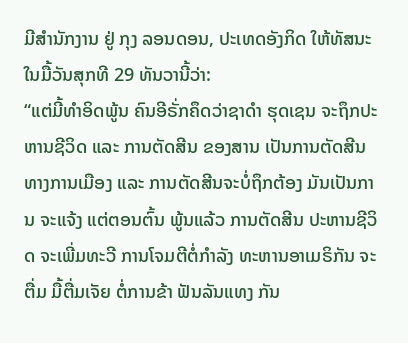ມີສຳນັກງານ ຢູ່ ກຸງ ລອນດອນ, ປະເທດອັງກິດ ໃຫ້ທັສນະ ໃນມື້ວັນສຸກທີ 29 ທັນວານີ້ວ່າ:
“ແຕ່ມີ້ທຳອິດພູ້ນ ຄົນອີຣັ່ກຄຶດວ່າຊາດຳ ຮຸດເຊນ ຈະຖຶກປະຫານຊີວິດ ແລະ ການຕັດສີນ ຂອງສານ ເປັນການຕັດສີນ ທາງການເມືອງ ແລະ ການຕັດສີນຈະບໍ່ຖຶກຕ້ອງ ມັນເປັນການ ຈະແຈ້ງ ແຕ່ຕອນຕົ້ນ ພູ້ນແລ້ວ ການຕັດສີນ ປະຫານຊີວິດ ຈະເພີ່ມທະວີ ການໂຈມຕີຕໍ່ກຳລັງ ທະຫານອາເມຣິກັນ ຈະຕື່ມ ມື້ຕື່ມເຈັຍ ຕໍ່ການຂ້າ ຟັນລັນແທງ ກັນ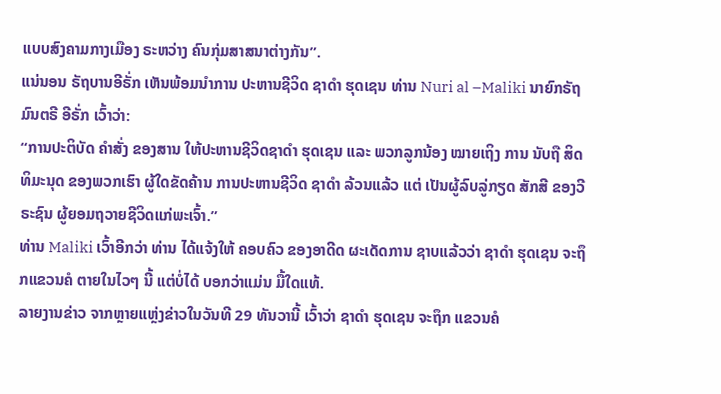ແບບສົງຄາມກາງເມືອງ ຣະຫວ່າງ ຄົນກຸ່ມສາສນາຕ່າງກັນ”.
ແນ່ນອນ ຣັຖບານອີຣັ່ກ ເຫັນພ້ອມນຳການ ປະຫານຊີວິດ ຊາດຳ ຮຸດເຊນ ທ່ານ Nuri al –Maliki ນາຍົກຣັຖມົນຕຣີ ອີຣັ່ກ ເວົ້າວ່າ:
“ການປະຕິບັດ ຄຳສັ່ງ ຂອງສານ ໃຫ້ປະຫານຊີວິດຊາດຳ ຮຸດເຊນ ແລະ ພວກລູກນ້ອງ ໝາຍເຖິງ ການ ນັບຖື ສິດທິມະນຸດ ຂອງພວກເຮົາ ຜູ້ໃດຂັດຄ້ານ ການປະຫານຊີວິດ ຊາດຳ ລ້ວນແລ້ວ ແຕ່ ເປັນຜູ້ລົບລູ່ກຽດ ສັກສີ ຂອງວີຣະຊົນ ຜູ້ຍອມຖວາຍຊີວິດແກ່ພະເຈົ້າ.”
ທ່ານ Maliki ເວົ້າອີກວ່າ ທ່ານ ໄດ້ແຈ້ງໃຫ້ ຄອບຄົວ ຂອງອາດີດ ຜະເດັດການ ຊາບແລ້ວວ່າ ຊາດຳ ຮຸດເຊນ ຈະຖຶກແຂວນຄໍ ຕາຍໃນໄວໆ ນີ້ ແຕ່ບໍ່ໄດ້ ບອກວ່າແມ່ນ ມື້ໃດແທ້.
ລາຍງານຂ່າວ ຈາກຫຼາຍແຫຼ່ງຂ່າວໃນວັນທີ 29 ທັນວານີ້ ເວົ້າວ່າ ຊາດຳ ຮຸດເຊນ ຈະຖຶກ ແຂວນຄໍ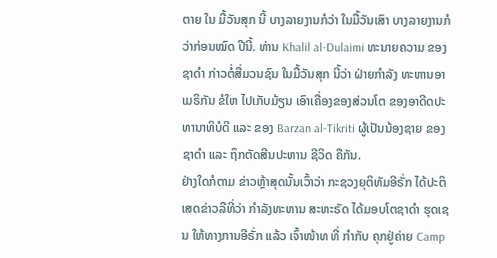ຕາຍ ໃນ ມື້ວັນສຸກ ນີ້ ບາງລາຍງານກໍວ່າ ໃນມື້ວັນເສົາ ບາງລາຍງານກໍວ່າກ່ອນໝົດ ປີນີ້. ທ່ານ Khalil al-Dulaimi ທະນາຍຄວາມ ຂອງຊາດຳ ກ່າວຕໍ່ສື່ມວນຊົນ ໃນມື້ວັນສຸກ ນີ້ວ່າ ຝ່າຍກຳລັງ ທະຫານອາເມຣິກັນ ຂໍໃຫ ໄປເກັບມ້ຽນ ເອົາເຄື່ອງຂອງສ່ວນໂຕ ຂອງອາດີດປະທານາທິບໍດີ ແລະ ຂອງ Barzan al-Tikriti ຜູ້ເປັນນ້ອງຊາຍ ຂອງຊາດຳ ແລະ ຖຶກຕັດສີນປະຫານ ຊີວິດ ຄືກັນ.
ຢ່າງໃດກໍຕາມ ຂ່າວຫຼ້າສຸດນັ້ນເວົ້າວ່າ ກະຊວງຍຸຕິທັມອີຣັ່ກ ໄດ້ປະຕິເສດຂ່າວລືທີ່ວ່າ ກຳລັງທະຫານ ສະຫະຣັດ ໄດ້ມອບໂຕຊາດຳ ຮຸດເຊນ ໃຫ້ທາງການອີຣັ່ກ ແລ້ວ ເຈົ້າໜ້າທ ທີ່ ກຳກັບ ຄຸກຢູ່ຄ່າຍ Camp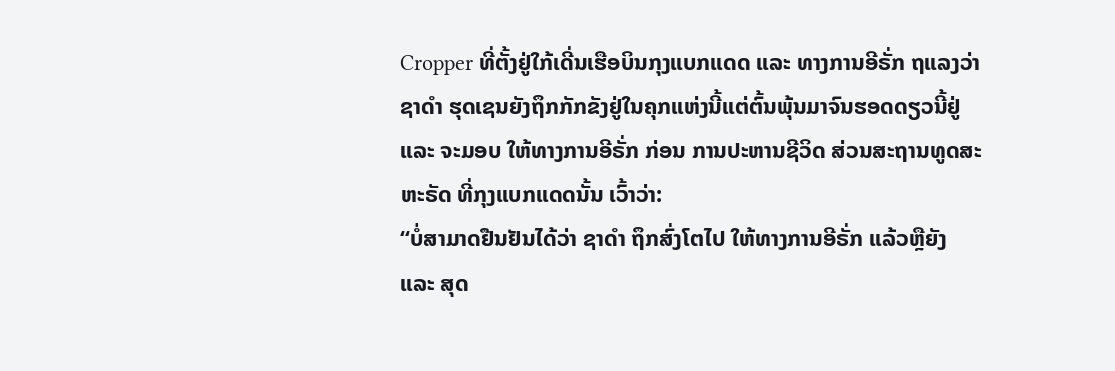Cropper ທີ່ຕັ້ງຢູ່ໃກ້ເດີ່ນເຮືອບິນກຸງແບກແດດ ແລະ ທາງການອີຣັ່ກ ຖແລງວ່າ ຊາດຳ ຮຸດເຊນຍັງຖຶກກັກຂັງຢູ່ໃນຄຸກແຫ່ງນີ້ແຕ່ຕົ້ນພຸ້ນມາຈົນຮອດດຽວນີ້ຢູ່ ແລະ ຈະມອບ ໃຫ້ທາງການອີຣັ່ກ ກ່ອນ ການປະຫານຊີວິດ ສ່ວນສະຖານທູດສະຫະຣັດ ທີ່ກຸງແບກແດດນັ້ນ ເວົ້າວ່າ:
“ບໍ່ສາມາດຢືນຢັນໄດ້ວ່າ ຊາດຳ ຖຶກສົ່ງໂຕໄປ ໃຫ້ທາງການອີຣັ່ກ ແລ້ວຫຼືຍັງ ແລະ ສຸດ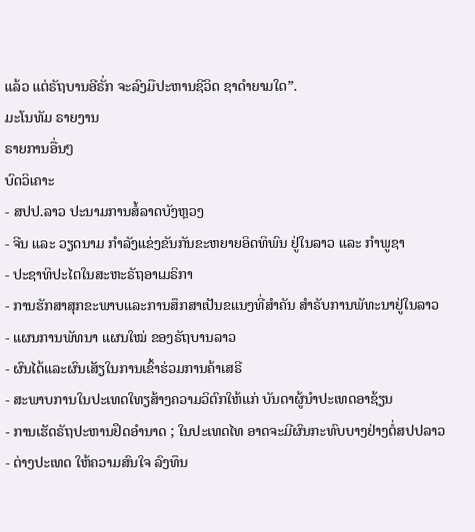ແລ້ວ ແຕ່ຣັຖບານອີຣັ່ກ ຈະລົງມືປະຫານຊີວິດ ຊາດຳຍາມໃດ”.
ມະໂນທັມ ຣາຍງານ
ຣາຍການອື່ນໆ
ບົດວິເຄາະ
- ສປປ.ລາວ ປະນາມການສໍ້ລາດບັງຫຼວງ
- ຈີນ ແລະ ວຽດນາມ ກຳລັງແຂ່ງຂັນກັນຂະຫຍາຍອິດທິພົນ ຢູ່ໃນລາວ ແລະ ກຳພູຊາ
- ປະຊາທິປະໄຕໃນສະຫະຣັຖອາເມຣິກາ
- ການຮັກສາສຸກຂະພາບແລະການສຶກສາເປັນຂແນງທີ່ສຳຄັນ ສຳຣັບການພັທະນາຢູ່ໃນລາວ
- ແຜນການພັທນາ ແຜນໃໝ່ ຂອງຣັຖບານລາວ
- ຜົນໄດ້ແລະຜົນເສັຽໃນການເຂົ້າຮ່ວມການຄ້າເສຣີ
- ສະພາບການໃນປະເທດໃທຽສ້າງຄວາມວິຕົກໃຫ້ແກ່ ບັນດາຜູ້ນຳປະເທດອາຊ້ຽນ
- ການເຮັດຣັຖປະຫານຢຶດອຳນາດ ; ໃນປະເທດໄທ ອາດຈະມີຜົນກະທົບບາງຢ່າງຕໍ່ສປປລາວ
- ຕ່າງປະເທດ ໃຫ້ຄວາມສົນໃຈ ລົງທຶນ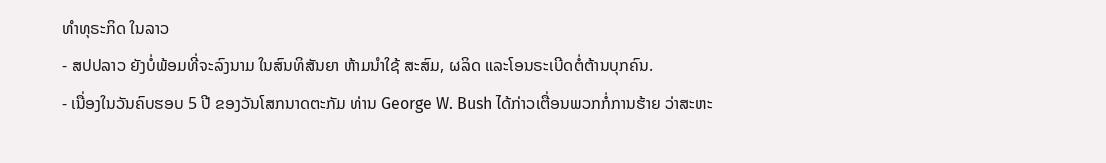ທຳທຸຣະກິດ ໃນລາວ
- ສປປລາວ ຍັງບໍ່ພ້ອມທີ່ຈະລົງນາມ ໃນສົນທິສັນຍາ ຫ້າມນຳໃຊ້ ສະສົມ, ຜລິດ ແລະໂອນຣະເບີດຕໍ່ຕ້ານບຸກຄົນ.
- ເນື່ອງໃນວັນຄົບຮອບ 5 ປີ ຂອງວັນໂສກນາດຕະກັມ ທ່ານ George W. Bush ໄດ້ກ່າວເຕື່ອນພວກກໍ່ການຮ້າຍ ວ່າສະຫະ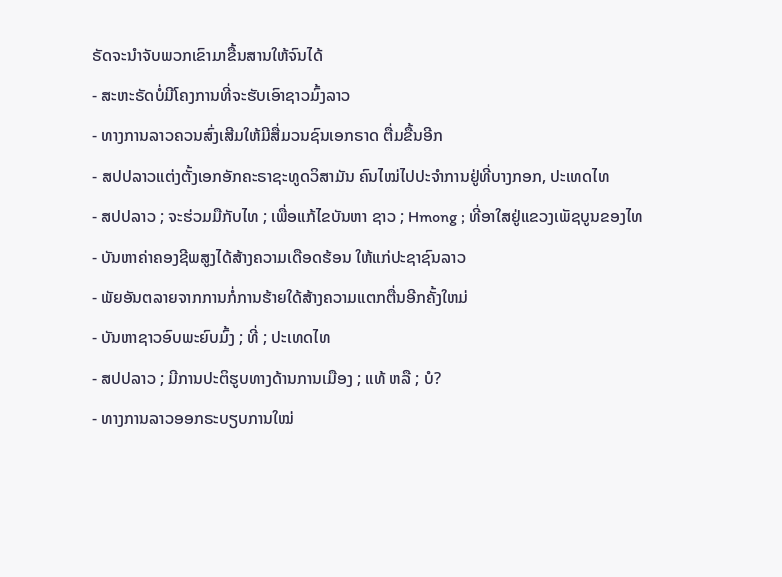ຣັດຈະນຳຈັບພວກເຂົາມາຂື້ນສານໃຫ້ຈົນໄດ້
- ສະຫະຣັດບໍ່ມີໂຄງການທີ່ຈະຮັບເອົາຊາວມົ້ງລາວ
- ທາງການລາວຄວນສົ່ງເສີມໃຫ້ມີສື່ມວນຊົນເອກຣາດ ຕື່ມຂື້ນອີກ
- ສປປລາວແຕ່ງຕັ້ງເອກອັກຄະຣາຊະທູດວິສາມັນ ຄົນໄໝ່ໄປປະຈຳການຢູ່ທີ່ບາງກອກ, ປະເທດໄທ
- ສປປລາວ ; ຈະຮ່ວມມືກັບໄທ ; ເພື່ອແກ້ໄຂບັນຫາ ຊາວ ; Hmong ; ທີ່ອາໃສຢູ່ແຂວງເພັຊບູນຂອງໄທ
- ບັນຫາຄ່າຄອງຊີພສູງໄດ້ສ້າງຄວາມເດືອດຮ້ອນ ໃຫ້ແກ່ປະຊາຊົນລາວ
- ພັຍອັນຕລາຍຈາກການກໍ່ການຮ້າຍໃດ້ສ້າງຄວາມແຕກຕື່ນອີກຄັ້ງໃຫມ່
- ບັນຫາຊາວອົບພະຍົບມົ້ງ ; ທີ່ ; ປະເທດໄທ
- ສປປລາວ ; ມີການປະຕິຮູບທາງດ້ານການເມືອງ ; ແທ້ ຫລື ; ບໍ?
- ທາງການລາວອອກຣະບຽບການໃໝ່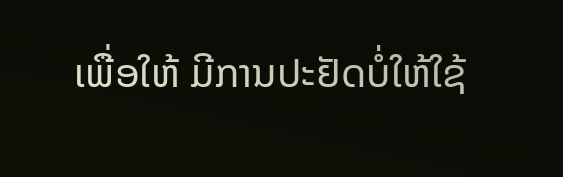ເພື່ອໃຫ້ ມີການປະຢັດບໍ່ໃຫ້ໃຊ້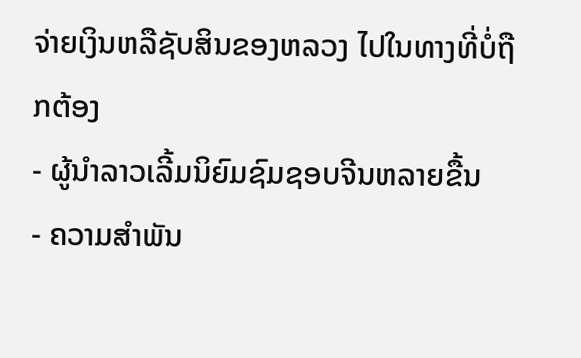ຈ່າຍເງິນຫລືຊັບສິນຂອງຫລວງ ໄປໃນທາງທີ່ບໍ່ຖືກຕ້ອງ
- ຜູ້ນຳລາວເລີ້ມນິຍົມຊົມຊອບຈີນຫລາຍຂື້ນ
- ຄວາມສຳພັນ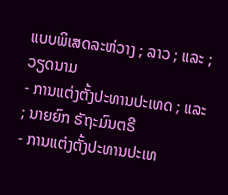ແບບພິເສດລະຫ່ວາງ ; ລາວ ; ແລະ ; ວຽດນາມ
- ການແຕ່ງຕັ້ງປະທານປະເທດ ; ແລະ ; ນາຍຍົກ ຣັຖະມົນຕຣີ
- ການແຕ່ງຕັ້ງປະທານປະເທ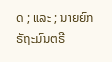ດ ; ແລະ ; ນາຍຍົກ ຣັຖະມົນຕຣີ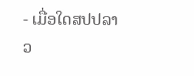- ເມື່ອໃດສປປລາວ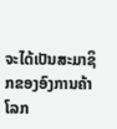ຈະໄດ້ເປັນສະມາຊິກຂອງອົງການຄ້າໂລກ